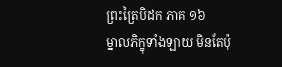ព្រះត្រៃបិដក ភាគ ១៦
ម្នាលភិក្ខុទាំងឡាយ មិនតែប៉ុ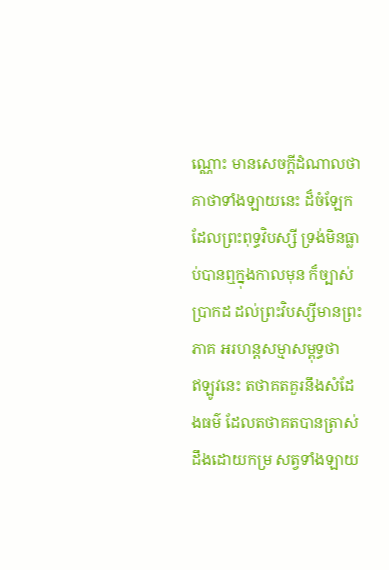ណ្ណោះ មានសេចក្តីដំណាលថា គាថាទាំងឡាយនេះ ដ៏ចំឡែក ដែលព្រះពុទ្ធវិបស្សី ទ្រង់មិនធ្លាប់បានឮក្នុងកាលមុន ក៏ច្បាស់ប្រាកដ ដល់ព្រះវិបស្សីមានព្រះភាគ អរហន្តសម្មាសម្ពុទ្ធថា
ឥឡូវនេះ តថាគតគួរនឹងសំដែងធម៌ ដែលតថាគតបានត្រាស់ដឹងដោយកម្រ សត្វទាំងឡាយ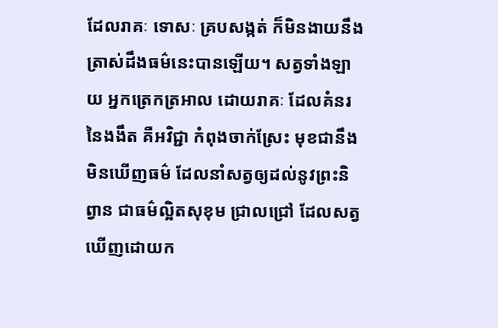ដែលរាគៈ ទោសៈ គ្របសង្កត់ ក៏មិនងាយនឹងត្រាស់ដឹងធម៌នេះបានឡើយ។ សត្វទាំងឡាយ អ្នកត្រេកត្រអាល ដោយរាគៈ ដែលគំនរនៃងងឹត គឺអវិជ្ជា កំពុងចាក់ស្រែះ មុខជានឹងមិនឃើញធម៌ ដែលនាំសត្វឲ្យដល់នូវព្រះនិព្វាន ជាធម៌ល្អិតសុខុម ជ្រាលជ្រៅ ដែលសត្វឃើញដោយក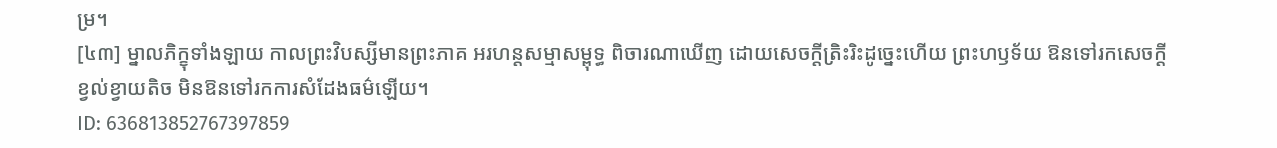ម្រ។
[៤៣] ម្នាលភិក្ខុទាំងឡាយ កាលព្រះវិបស្សីមានព្រះភាគ អរហន្តសម្មាសម្ពុទ្ធ ពិចារណាឃើញ ដោយសេចក្តីត្រិះរិះដូច្នេះហើយ ព្រះហឫទ័យ ឱនទៅរកសេចក្តីខ្វល់ខ្វាយតិច មិនឱនទៅរកការសំដែងធម៌ឡើយ។
ID: 636813852767397859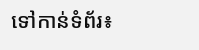ទៅកាន់ទំព័រ៖